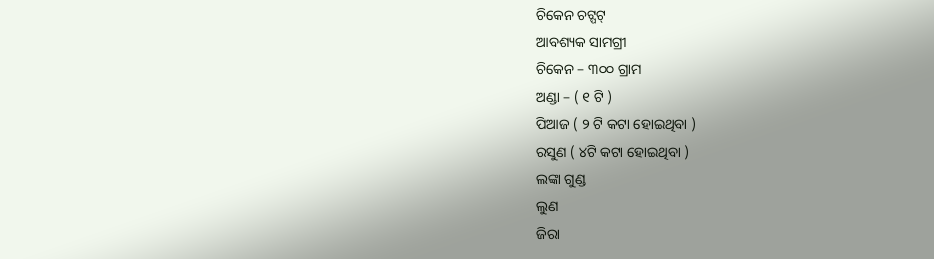ଚିକେନ ଚଟ୍ପଟ୍
ଆବଶ୍ୟକ ସାମଗ୍ରୀ
ଚିକେନ – ୩୦୦ ଗ୍ରାମ
ଅଣ୍ଡା – ( ୧ ଟି )
ପିଆଜ ( ୨ ଟି କଟା ହୋଇଥିବା )
ରସୁଣ ( ୪ଟି କଟା ହୋଇଥିବା )
ଲଙ୍କା ଗୁଣ୍ଡ
ଲୁଣ
ଜିରା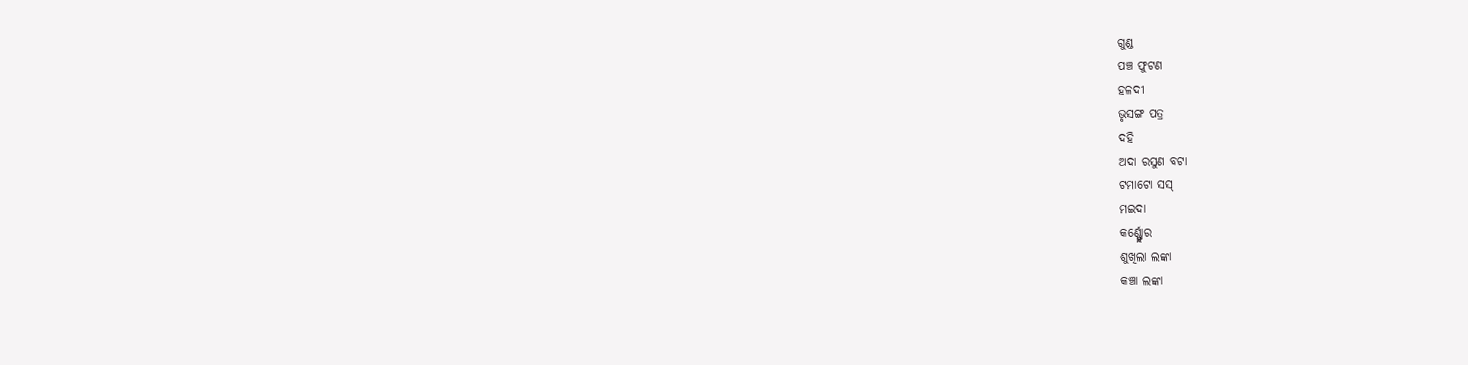ଗୁଣ୍ଡ
ପଞ୍ଚ ଫୁଟଣ
ହଳଦୀ
ଭୃସଙ୍ଗ ପତ୍ର
ଦହି
ଅଦା ରସୁଣ ବଟା
ଟମାଟୋ ସସ୍
ମଇଦା
କର୍ଣ୍ଣ୍ଫ୍ଲୋର
ଶୁଖିଲା ଲଙ୍କା
କଞ୍ଚା ଲଙ୍କା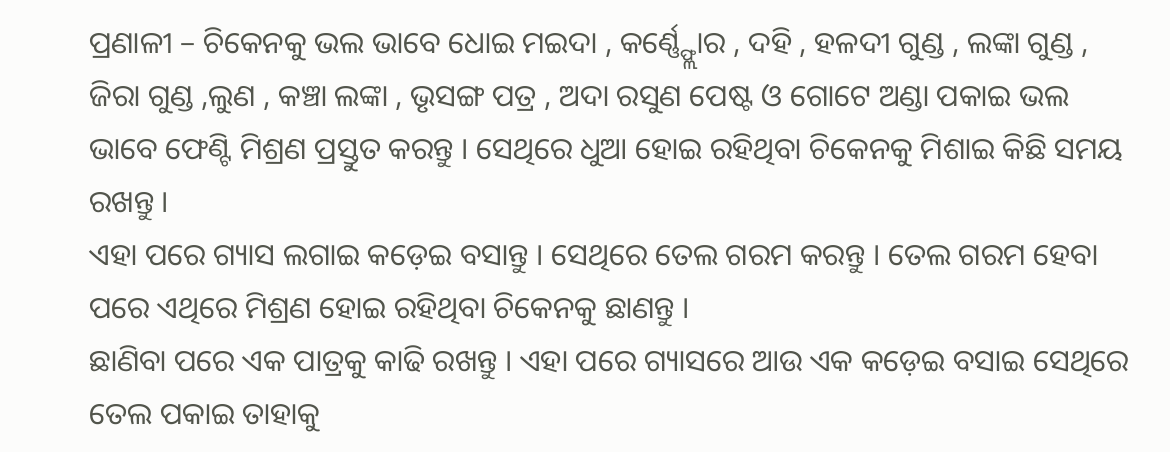ପ୍ରଣାଳୀ – ଚିକେନକୁ ଭଲ ଭାବେ ଧୋଇ ମଇଦା , କର୍ଣ୍ଣ୍ଫ୍ଲୋର , ଦହି , ହଳଦୀ ଗୁଣ୍ଡ , ଲଙ୍କା ଗୁଣ୍ଡ , ଜିରା ଗୁଣ୍ଡ ,ଲୁଣ , କଞ୍ଚା ଲଙ୍କା , ଭୃସଙ୍ଗ ପତ୍ର , ଅଦା ରସୁଣ ପେଷ୍ଟ ଓ ଗୋଟେ ଅଣ୍ଡା ପକାଇ ଭଲ ଭାବେ ଫେଣ୍ଟି ମିଶ୍ରଣ ପ୍ରସ୍ତୁତ କରନ୍ତୁ । ସେଥିରେ ଧୁଆ ହୋଇ ରହିଥିବା ଚିକେନକୁ ମିଶାଇ କିଛି ସମୟ ରଖନ୍ତୁ ।
ଏହା ପରେ ଗ୍ୟାସ ଲଗାଇ କଡ଼େଇ ବସାନ୍ତୁ । ସେଥିରେ ତେଲ ଗରମ କରନ୍ତୁ । ତେଲ ଗରମ ହେବା ପରେ ଏଥିରେ ମିଶ୍ରଣ ହୋଇ ରହିଥିବା ଚିକେନକୁ ଛାଣନ୍ତୁ ।
ଛାଣିବା ପରେ ଏକ ପାତ୍ରକୁ କାଢି ରଖନ୍ତୁ । ଏହା ପରେ ଗ୍ୟାସରେ ଆଉ ଏକ କଡ଼େଇ ବସାଇ ସେଥିରେ ତେଲ ପକାଇ ତାହାକୁ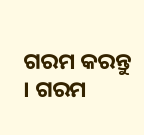ଗରମ କରନ୍ତୁ । ଗରମ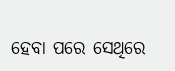ହେବା ପରେ ସେଥିରେ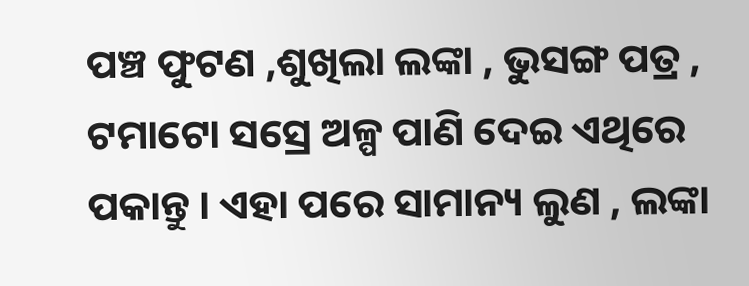ପଞ୍ଚ ଫୁଟଣ ,ଶୁଖିଲା ଲଙ୍କା , ଭୁସଙ୍ଗ ପତ୍ର , ଟମାଟୋ ସସ୍ରେ ଅଳ୍ପ ପାଣି ଦେଇ ଏଥିରେ ପକାନ୍ତୁ । ଏହା ପରେ ସାମାନ୍ୟ ଲୁଣ , ଲଙ୍କା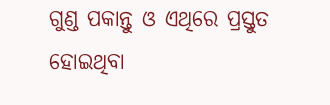ଗୁଣ୍ଡ ପକାନ୍ତୁ ଓ ଏଥିରେ ପ୍ରସ୍ତୁତ ହୋଇଥିବା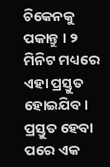ଚିକେନକୁ ପକାନ୍ତୁ । ୨ ମିନିଟ ମଧ୍ୟରେ ଏହା ପ୍ରସ୍ତୁତ ହୋଇଯିବ । ପ୍ରସ୍ତୁତ ହେବା ପରେ ଏକ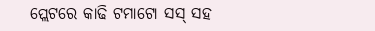ପ୍ଲେଟରେ କାଢି ଟମାଟୋ ସସ୍ ସହ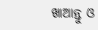ଖାଆନ୍ତୁ ଓ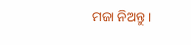ମଜା ନିଅନ୍ତୁ ।